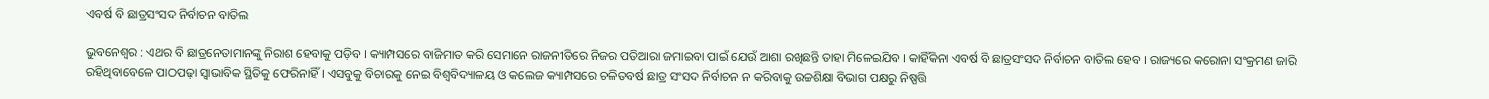ଏବର୍ଷ ବି ଛାତ୍ରସଂସଦ ନିର୍ବାଚନ ବାତିଲ

ଭୁବନେଶ୍ୱର : ଏଥର ବି ଛାତ୍ରନେତାମାନଙ୍କୁ ନିରାଶ ହେବାକୁ ପଡ଼ିବ । କ୍ୟାମ୍ପସରେ ବାଜିମାତ କରି ସେମାନେ ରାଜନୀତିରେ ନିଜର ପତିଆରା ଜମାଇବା ପାଇଁ ଯେଉଁ ଆଶା ରଖିଛନ୍ତି ତାହା ମିଳେଇଯିବ । କାହିଁକିନା ଏବର୍ଷ ବି ଛାତ୍ରସଂସଦ ନିର୍ବାଚନ ବାତିଲ ହେବ । ରାଜ୍ୟରେ କରୋନା ସଂକ୍ରମଣ ଜାରି ରହିଥିବାବେଳେ ପାଠପଢ଼ା ସ୍ୱାଭାବିକ ସ୍ଥିତିକୁ ଫେରିନାହିଁ । ଏସବୁକୁ ବିଚାରକୁ ନେଇ ବିଶ୍ୱବିଦ୍ୟାଳୟ ଓ କଲେଜ କ୍ୟାମ୍ପସରେ ଚଳିତବର୍ଷ ଛାତ୍ର ସଂସଦ ନିର୍ବାଚନ ନ କରିବାକୁ ଉଚ୍ଚଶିକ୍ଷା ବିଭାଗ ପକ୍ଷରୁ ନିଷ୍ପତ୍ତି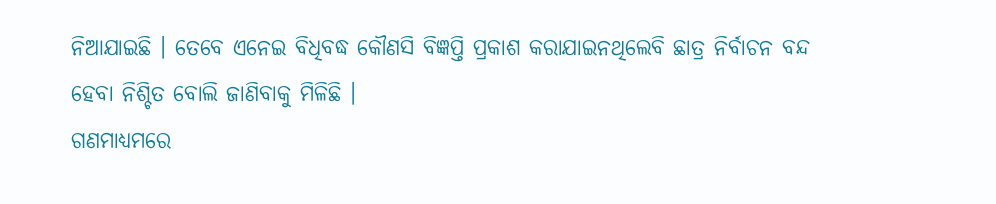ନିଆଯାଇଛି । ତେବେ ଏନେଇ ବିଧିବଦ୍ଧ କୌଣସି ବିଜ୍ଞପ୍ତି ପ୍ରକାଶ କରାଯାଇନଥିଲେବି ଛାତ୍ର ନିର୍ବାଚନ ବନ୍ଦ ହେବା ନିଶ୍ଚିତ ବୋଲି ଜାଣିବାକୁ ମିଳିଛି ।
ଗଣମାଧ୍ୟମରେ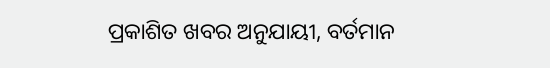ପ୍ରକାଶିତ ଖବର ଅନୁଯାୟୀ, ବର୍ତମାନ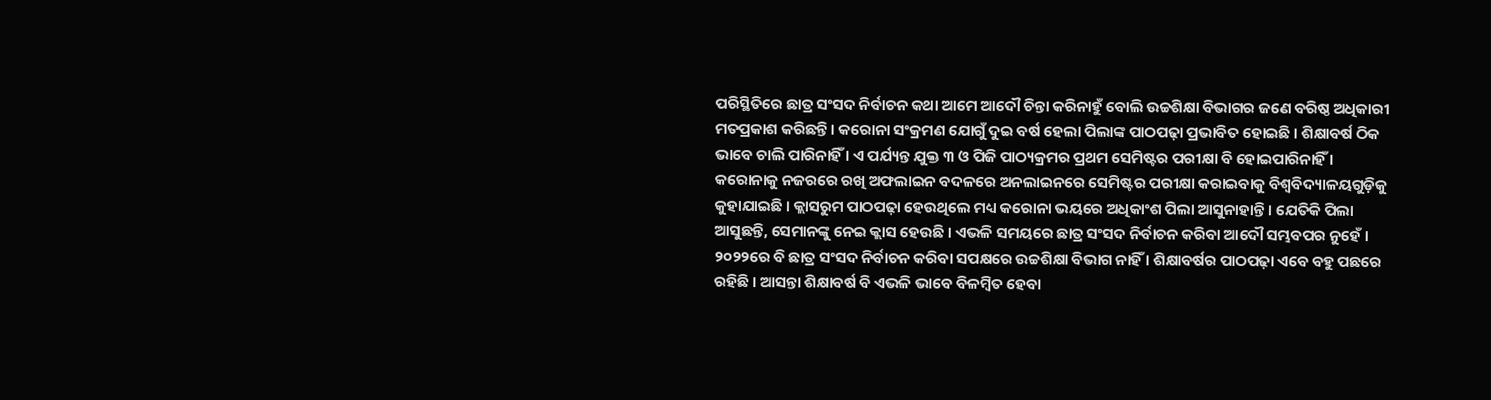ପରିସ୍ଥିତିରେ ଛାତ୍ର ସଂସଦ ନିର୍ବାଚନ କଥା ଆମେ ଆଦୌ ଚିନ୍ତା କରିନାହୁଁ ବୋଲି ଉଚ୍ଚଶିକ୍ଷା ବିଭାଗର ଜଣେ ବରିଷ୍ଠ ଅଧିକାରୀ ମତପ୍ରକାଶ କରିଛନ୍ତି । କରୋନା ସଂକ୍ରମଣ ଯୋଗୁଁ ଦୁଇ ବର୍ଷ ହେଲା ପିଲାଙ୍କ ପାଠପଢ଼ା ପ୍ରଭାବିତ ହୋଇଛି । ଶିକ୍ଷାବର୍ଷ ଠିକ ଭାବେ ଚାଲି ପାରିନାହିଁ । ଏ ପର୍ଯ୍ୟନ୍ତ ଯୁକ୍ତ ୩ ଓ ପିଜି ପାଠ୍ୟକ୍ରମର ପ୍ରଥମ ସେମିଷ୍ଟର ପରୀକ୍ଷା ବି ହୋଇପାରିନାହିଁ । କରୋନାକୁ ନଜରରେ ରଖି ଅଫଲାଇନ ବଦଳରେ ଅନଲାଇନରେ ସେମିଷ୍ଟର ପରୀକ୍ଷା କରାଇବାକୁ ବିଶ୍ୱବିଦ୍ୟାଳୟଗୁଡ଼ିକୁ କୁହାଯାଇଛି । କ୍ଲାସରୁମ ପାଠପଢ଼ା ହେଉଥିଲେ ମଧ୍ୟ କରୋନା ଭୟରେ ଅଧିକାଂଶ ପିଲା ଆସୁନାହାନ୍ତି । ଯେତିକି ପିଲା ଆସୁଛନ୍ତି, ସେମାନଙ୍କୁ ନେଇ କ୍ଲାସ ହେଉଛି । ଏଭଳି ସମୟରେ ଛାତ୍ର ସଂସଦ ନିର୍ବାଚନ କରିବା ଆଦୌ ସମ୍ଭବପର ନୁହେଁ । ୨୦୨୨ରେ ବି ଛାତ୍ର ସଂସଦ ନିର୍ବାଚନ କରିବା ସପକ୍ଷରେ ଉଚ୍ଚଶିକ୍ଷା ବିଭାଗ ନାହିଁ । ଶିକ୍ଷାବର୍ଷର ପାଠପଢ଼ା ଏବେ ବହୁ ପଛରେ ରହିଛି । ଆସନ୍ତା ଶିକ୍ଷାବର୍ଷ ବି ଏଭଳି ଭାବେ ବିଳମ୍ବିତ ହେବା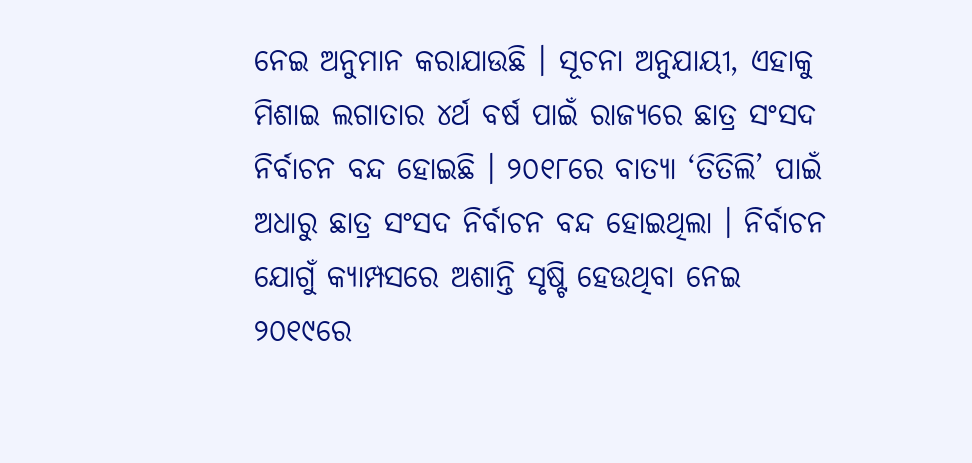ନେଇ ଅନୁମାନ କରାଯାଉଛି । ସୂଚନା ଅନୁଯାୟୀ, ଏହାକୁ ମିଶାଇ ଲଗାତାର ୪ର୍ଥ ବର୍ଷ ପାଇଁ ରାଜ୍ୟରେ ଛାତ୍ର ସଂସଦ ନିର୍ବାଚନ ବନ୍ଦ ହୋଇଛି । ୨୦୧୮ରେ ବାତ୍ୟା ‘ତିତିଲି’ ପାଇଁ ଅଧାରୁ ଛାତ୍ର ସଂସଦ ନିର୍ବାଚନ ବନ୍ଦ ହୋଇଥିଲା । ନିର୍ବାଚନ ଯୋଗୁଁ କ୍ୟାମ୍ପସରେ ଅଶାନ୍ତି ସୃଷ୍ଟି ହେଉଥିବା ନେଇ ୨୦୧୯ରେ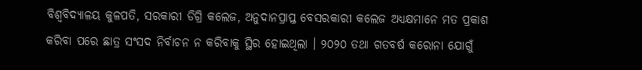ବିଶ୍ୱବିଦ୍ୟାଳୟ କୁଳପତି, ସରକାରୀ ଡିଗ୍ରି କଲେଜ, ଅନୁଦାନପ୍ରାପ୍ତ ବେସରକାରୀ କଲେଜ ଅଧ୍ୟକ୍ଷମାନେ ମତ ପ୍ରକାଶ କରିବା ପରେ ଛାତ୍ର ସଂସଦ ନିର୍ବାଚନ ନ କରିବାକୁ ସ୍ଥିର ହୋଇଥିଲା । ୨୦୨୦ ତଥା ଗତବର୍ଷ କରୋନା ଯୋଗୁଁ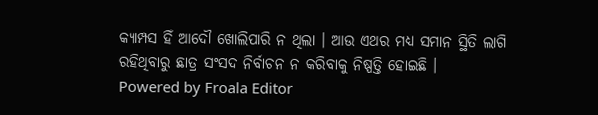କ୍ୟାମ୍ପସ ହିଁ ଆଦୌ ଖୋଲିପାରି ନ ଥିଲା । ଆଉ ଏଥର ମଧ୍ୟ ସମାନ ସ୍ଥିତି ଲାଗି ରହିଥିବାରୁ ଛାତ୍ର ସଂସଦ ନିର୍ବାଚନ ନ କରିବାକୁ ନିଷ୍ପତ୍ତି ହୋଇଛି ।
Powered by Froala Editor